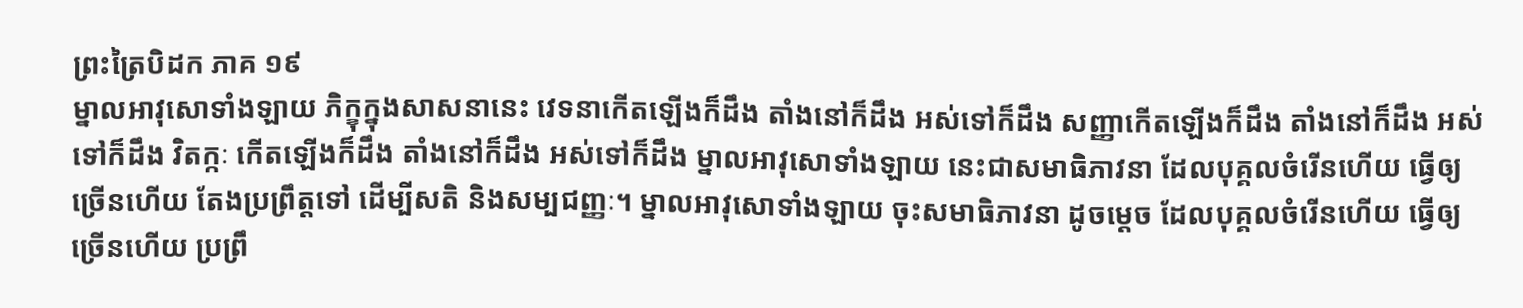ព្រះត្រៃបិដក ភាគ ១៩
ម្នាលអាវុសោទាំងឡាយ ភិក្ខុក្នុងសាសនានេះ វេទនាកើតឡើងក៏ដឹង តាំងនៅក៏ដឹង អស់ទៅក៏ដឹង សញ្ញាកើតឡើងក៏ដឹង តាំងនៅក៏ដឹង អស់ទៅក៏ដឹង វិតក្កៈ កើតឡើងក៏ដឹង តាំងនៅក៏ដឹង អស់ទៅក៏ដឹង ម្នាលអាវុសោទាំងឡាយ នេះជាសមាធិភាវនា ដែលបុគ្គលចំរើនហើយ ធ្វើឲ្យច្រើនហើយ តែងប្រព្រឹត្តទៅ ដើម្បីសតិ និងសម្បជញ្ញៈ។ ម្នាលអាវុសោទាំងឡាយ ចុះសមាធិភាវនា ដូចម្តេច ដែលបុគ្គលចំរើនហើយ ធ្វើឲ្យច្រើនហើយ ប្រព្រឹ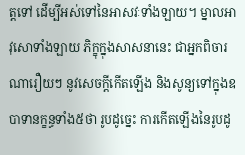ត្តទៅ ដើម្បីអស់ទៅនៃអាសវៈទាំងឡាយ។ ម្នាលអាវុសោទាំងឡាយ ភិក្ខុក្នុងសាសនានេះ ជាអ្នកពិចារណារឿយៗ នូវសេចក្តីកើតឡើង និងសូន្យទៅក្នុងឧបាទានក្ខន្ធទាំង៥ថា រូបដូច្នេះ ការកើតឡើងនៃរូបដូ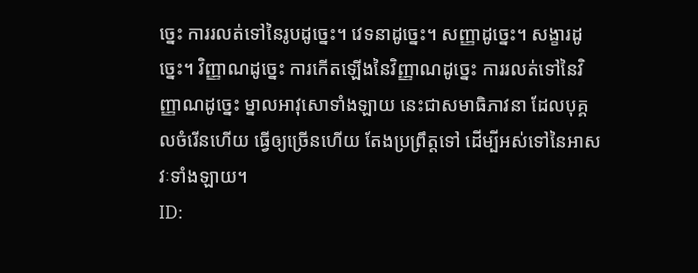ច្នេះ ការរលត់ទៅនៃរូបដូច្នេះ។ វេទនាដូច្នេះ។ សញ្ញាដូច្នេះ។ សង្ខារដូច្នេះ។ វិញ្ញាណដូច្នេះ ការកើតឡើងនៃវិញ្ញាណដូច្នេះ ការរលត់ទៅនៃវិញ្ញាណដូច្នេះ ម្នាលអាវុសោទាំងឡាយ នេះជាសមាធិភាវនា ដែលបុគ្គលចំរើនហើយ ធ្វើឲ្យច្រើនហើយ តែងប្រព្រឹត្តទៅ ដើម្បីអស់ទៅនៃអាសវៈទាំងឡាយ។
ID: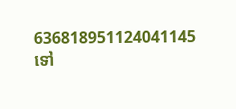636818951124041145
ទៅ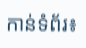កាន់ទំព័រ៖